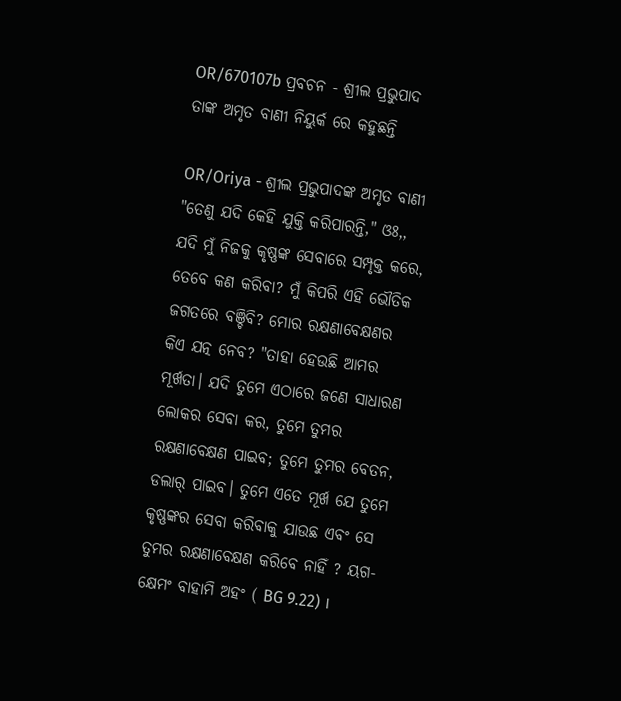OR/670107b ପ୍ରବଚନ - ଶ୍ରୀଲ ପ୍ରଭୁପାଦ ତାଙ୍କ ଅମୃତ ବାଣୀ ନିୟୁର୍କ ରେ କହୁଛନ୍ତି

OR/Oriya - ଶ୍ରୀଲ ପ୍ରଭୁପାଦଙ୍କ ଅମୃତ ବାଣୀ
"ତେଣୁ ଯଦି କେହି ଯୁକ୍ତି କରିପାରନ୍ତି," ଓଃ,, ଯଦି ମୁଁ ନିଜକୁ କୃଷ୍ଣଙ୍କ ସେବାରେ ସମ୍ପୃକ୍ତ କରେ, ତେବେ କଣ କରିବା? ମୁଁ କିପରି ଏହି ଭୌତିକ ଜଗତରେ ବଞ୍ଚିବି? ମୋର ରକ୍ଷଣାବେକ୍ଷଣର କିଏ ଯତ୍ନ ନେବ? "ତାହା ହେଉଛି ଆମର ମୂର୍ଖତା। ଯଦି ତୁମେ ଏଠାରେ ଜଣେ ସାଧାରଣ ଲୋକର ସେବା କର, ତୁମେ ତୁମର ରକ୍ଷଣାବେକ୍ଷଣ ପାଇବ; ତୁମେ ତୁମର ବେତନ, ଡଲାର୍ ପାଇବ। ତୁମେ ଏତେ ମୂର୍ଖ ଯେ ତୁମେ କୃଷ୍ଣଙ୍କର ସେବା କରିବାକୁ ଯାଉଛ ଏବଂ ସେ ତୁମର ରକ୍ଷଣାବେକ୍ଷଣ କରିବେ ନାହିଁ ? ୟଗ-କ୍ଷେମଂ ବାହାମି ଅହଂ ( BG 9.22) ।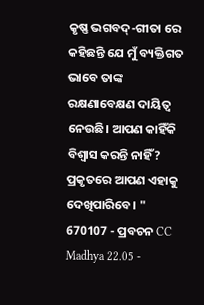କୃଷ୍ଣ ଭଗବଦ୍-ଗୀତା ରେ କହିଛନ୍ତି ଯେ ମୁଁ ବ୍ୟକ୍ତିଗତ ଭାବେ ତାଙ୍କ ରକ୍ଷଣାବେକ୍ଷଣ ଦାୟିତ୍ୱ ନେଉଛି। ଆପଣ କାହିଁକି ବିଶ୍ୱାସ କରନ୍ତି ନାହିଁ? ପ୍ରକୃତରେ ଆପଣ ଏହାକୁ ଦେଖିପାରିବେ। "
670107 - ପ୍ରବଚନ CC Madhya 22.05 -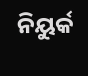ନିୟୁର୍କ